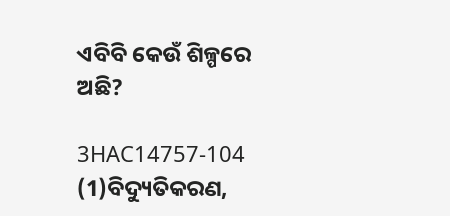ଏବିବି କେଉଁ ଶିଳ୍ପରେ ଅଛି?

3HAC14757-104 (1)ବିଦ୍ୟୁତିକରଣ,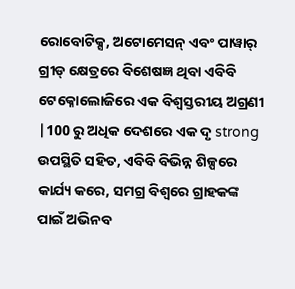ରୋବୋଟିକ୍ସ, ଅଟୋମେସନ୍ ଏବଂ ପାୱାର୍ ଗ୍ରୀଡ୍ କ୍ଷେତ୍ରରେ ବିଶେଷଜ୍ଞ ଥିବା ଏବିବି ଟେକ୍ନୋଲୋଜିରେ ଏକ ବିଶ୍ୱସ୍ତରୀୟ ଅଗ୍ରଣୀ |100 ରୁ ଅଧିକ ଦେଶରେ ଏକ ଦୃ strong ଉପସ୍ଥିତି ସହିତ, ଏବିବି ବିଭିନ୍ନ ଶିଳ୍ପରେ କାର୍ଯ୍ୟ କରେ, ସମଗ୍ର ବିଶ୍ୱରେ ଗ୍ରାହକଙ୍କ ପାଇଁ ଅଭିନବ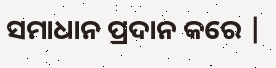ସମାଧାନ ପ୍ରଦାନ କରେ |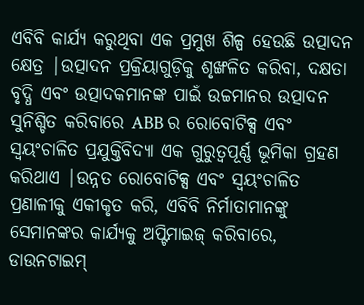ଏବିବି କାର୍ଯ୍ୟ କରୁଥିବା ଏକ ପ୍ରମୁଖ ଶିଳ୍ପ ହେଉଛି ଉତ୍ପାଦନ କ୍ଷେତ୍ର |ଉତ୍ପାଦନ ପ୍ରକ୍ରିୟାଗୁଡ଼ିକୁ ଶୃଙ୍ଖଳିତ କରିବା, ଦକ୍ଷତା ବୃଦ୍ଧି ଏବଂ ଉତ୍ପାଦକମାନଙ୍କ ପାଇଁ ଉଚ୍ଚମାନର ଉତ୍ପାଦନ ସୁନିଶ୍ଚିତ କରିବାରେ ABB ର ରୋବୋଟିକ୍ସ ଏବଂ ସ୍ୱୟଂଚାଳିତ ପ୍ରଯୁକ୍ତିବିଦ୍ୟା ଏକ ଗୁରୁତ୍ୱପୂର୍ଣ୍ଣ ଭୂମିକା ଗ୍ରହଣ କରିଥାଏ |ଉନ୍ନତ ରୋବୋଟିକ୍ସ ଏବଂ ସ୍ୱୟଂଚାଳିତ ପ୍ରଣାଳୀକୁ ଏକୀକୃତ କରି, ଏବିବି ନିର୍ମାତାମାନଙ୍କୁ ସେମାନଙ୍କର କାର୍ଯ୍ୟକୁ ଅପ୍ଟିମାଇଜ୍ କରିବାରେ, ଡାଉନଟାଇମ୍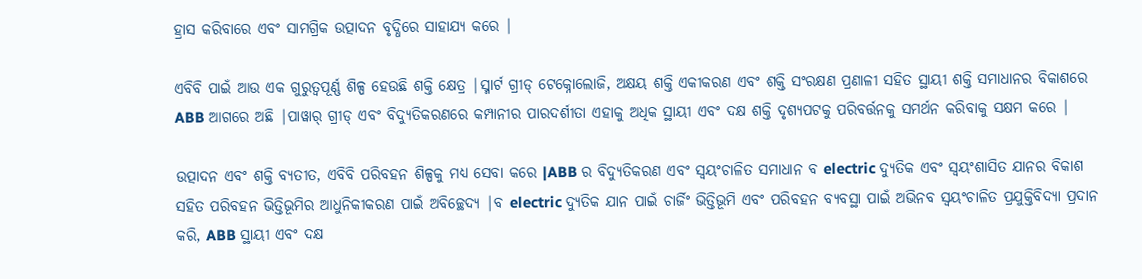ହ୍ରାସ କରିବାରେ ଏବଂ ସାମଗ୍ରିକ ଉତ୍ପାଦନ ବୃଦ୍ଧିରେ ସାହାଯ୍ୟ କରେ |

ଏବିବି ପାଇଁ ଆଉ ଏକ ଗୁରୁତ୍ୱପୂର୍ଣ୍ଣ ଶିଳ୍ପ ହେଉଛି ଶକ୍ତି କ୍ଷେତ୍ର |ସ୍ମାର୍ଟ ଗ୍ରୀଡ୍ ଟେକ୍ନୋଲୋଜି, ଅକ୍ଷୟ ଶକ୍ତି ଏକୀକରଣ ଏବଂ ଶକ୍ତି ସଂରକ୍ଷଣ ପ୍ରଣାଳୀ ସହିତ ସ୍ଥାୟୀ ଶକ୍ତି ସମାଧାନର ବିକାଶରେ ABB ଆଗରେ ଅଛି |ପାୱାର୍ ଗ୍ରୀଡ୍ ଏବଂ ବିଦ୍ୟୁତିକରଣରେ କମ୍ପାନୀର ପାରଦର୍ଶୀତା ଏହାକୁ ଅଧିକ ସ୍ଥାୟୀ ଏବଂ ଦକ୍ଷ ଶକ୍ତି ଦୃଶ୍ୟପଟକୁ ପରିବର୍ତ୍ତନକୁ ସମର୍ଥନ କରିବାକୁ ସକ୍ଷମ କରେ |

ଉତ୍ପାଦନ ଏବଂ ଶକ୍ତି ବ୍ୟତୀତ, ଏବିବି ପରିବହନ ଶିଳ୍ପକୁ ମଧ୍ୟ ସେବା କରେ |ABB ର ବିଦ୍ୟୁତିକରଣ ଏବଂ ସ୍ୱୟଂଚାଳିତ ସମାଧାନ ବ electric ଦ୍ୟୁତିକ ଏବଂ ସ୍ୱୟଂଶାସିତ ଯାନର ବିକାଶ ସହିତ ପରିବହନ ଭିତ୍ତିଭୂମିର ଆଧୁନିକୀକରଣ ପାଇଁ ଅବିଚ୍ଛେଦ୍ୟ |ବ electric ଦ୍ୟୁତିକ ଯାନ ପାଇଁ ଚାର୍ଜିଂ ଭିତ୍ତିଭୂମି ଏବଂ ପରିବହନ ବ୍ୟବସ୍ଥା ପାଇଁ ଅଭିନବ ସ୍ୱୟଂଚାଳିତ ପ୍ରଯୁକ୍ତିବିଦ୍ୟା ପ୍ରଦାନ କରି, ABB ସ୍ଥାୟୀ ଏବଂ ଦକ୍ଷ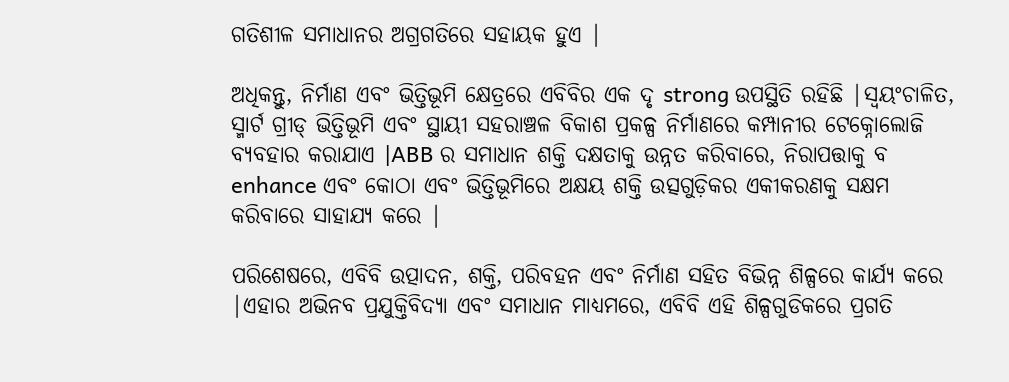ଗତିଶୀଳ ସମାଧାନର ଅଗ୍ରଗତିରେ ସହାୟକ ହୁଏ |

ଅଧିକନ୍ତୁ, ନିର୍ମାଣ ଏବଂ ଭିତ୍ତିଭୂମି କ୍ଷେତ୍ରରେ ଏବିବିର ଏକ ଦୃ strong ଉପସ୍ଥିତି ରହିଛି |ସ୍ୱୟଂଚାଳିତ, ସ୍ମାର୍ଟ ଗ୍ରୀଡ୍ ଭିତ୍ତିଭୂମି ଏବଂ ସ୍ଥାୟୀ ସହରାଞ୍ଚଳ ବିକାଶ ପ୍ରକଳ୍ପ ନିର୍ମାଣରେ କମ୍ପାନୀର ଟେକ୍ନୋଲୋଜି ବ୍ୟବହାର କରାଯାଏ |ABB ର ସମାଧାନ ଶକ୍ତି ଦକ୍ଷତାକୁ ଉନ୍ନତ କରିବାରେ, ନିରାପତ୍ତାକୁ ବ enhance ଏବଂ କୋଠା ଏବଂ ଭିତ୍ତିଭୂମିରେ ଅକ୍ଷୟ ଶକ୍ତି ଉତ୍ସଗୁଡ଼ିକର ଏକୀକରଣକୁ ସକ୍ଷମ କରିବାରେ ସାହାଯ୍ୟ କରେ |

ପରିଶେଷରେ, ଏବିବି ଉତ୍ପାଦନ, ଶକ୍ତି, ପରିବହନ ଏବଂ ନିର୍ମାଣ ସହିତ ବିଭିନ୍ନ ଶିଳ୍ପରେ କାର୍ଯ୍ୟ କରେ |ଏହାର ଅଭିନବ ପ୍ରଯୁକ୍ତିବିଦ୍ୟା ଏବଂ ସମାଧାନ ମାଧ୍ୟମରେ, ଏବିବି ଏହି ଶିଳ୍ପଗୁଡିକରେ ପ୍ରଗତି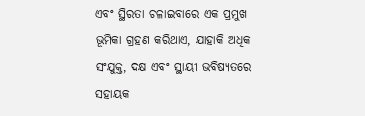ଏବଂ ସ୍ଥିରତା ଚଳାଇବାରେ ଏକ ପ୍ରମୁଖ ଭୂମିକା ଗ୍ରହଣ କରିଥାଏ, ଯାହାକି ଅଧିକ ସଂଯୁକ୍ତ, ଦକ୍ଷ ଏବଂ ସ୍ଥାୟୀ ଭବିଷ୍ୟତରେ ସହାୟକ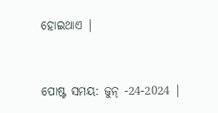ହୋଇଥାଏ |


ପୋଷ୍ଟ ସମୟ: ଜୁନ୍ -24-2024 |